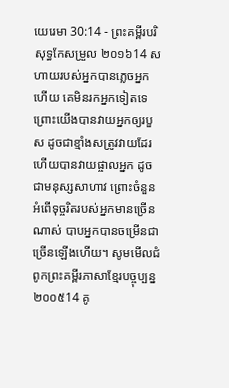យេរេមា 30:14 - ព្រះគម្ពីរបរិសុទ្ធកែសម្រួល ២០១៦14 សហាយរបស់អ្នកបានភ្លេចអ្នកហើយ គេមិនរកអ្នកទៀតទេ ព្រោះយើងបានវាយអ្នកឲ្យរបួស ដូចជាខ្មាំងសត្រូវវាយដែរ ហើយបានវាយផ្ចាលអ្នក ដូចជាមនុស្សសាហាវ ព្រោះចំនួនអំពើទុច្ចរិតរបស់អ្នកមានច្រើនណាស់ បាបអ្នកបានចម្រើនជាច្រើនឡើងហើយ។ សូមមើលជំពូកព្រះគម្ពីរភាសាខ្មែរបច្ចុប្បន្ន ២០០៥14 គូ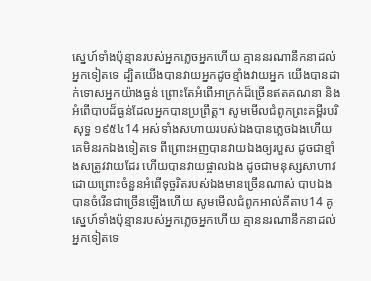ស្នេហ៍ទាំងប៉ុន្មានរបស់អ្នកភ្លេចអ្នកហើយ គ្មាននរណានឹកនាដល់អ្នកទៀតទេ ដ្បិតយើងបានវាយអ្នកដូចខ្មាំងវាយអ្នក យើងបានដាក់ទោសអ្នកយ៉ាងធ្ងន់ ព្រោះតែអំពើអាក្រក់ដ៏ច្រើនឥតគណនា និងអំពើបាបដ៏ធ្ងន់ដែលអ្នកបានប្រព្រឹត្ត។ សូមមើលជំពូកព្រះគម្ពីរបរិសុទ្ធ ១៩៥៤14 អស់ទាំងសហាយរបស់ឯងបានភ្លេចឯងហើយ គេមិនរកឯងទៀតទេ ពីព្រោះអញបានវាយឯងឲ្យរបួស ដូចជាខ្មាំងសត្រូវវាយដែរ ហើយបានវាយផ្ចាលឯង ដូចជាមនុស្សសាហាវ ដោយព្រោះចំនួនអំពើទុច្ចរិតរបស់ឯងមានច្រើនណាស់ បាបឯងបានចំរើនជាច្រើនឡើងហើយ សូមមើលជំពូកអាល់គីតាប14 គូស្នេហ៍ទាំងប៉ុន្មានរបស់អ្នកភ្លេចអ្នកហើយ គ្មាននរណានឹកនាដល់អ្នកទៀតទេ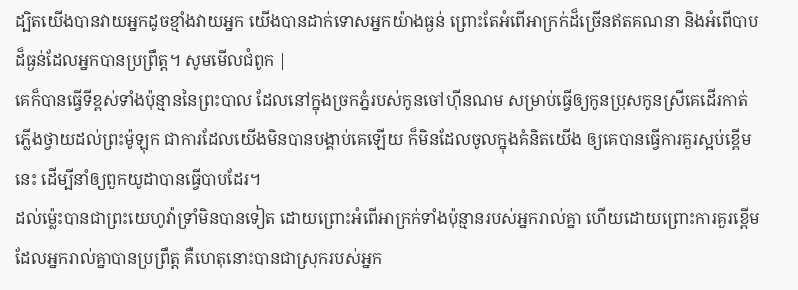ដ្បិតយើងបានវាយអ្នកដូចខ្មាំងវាយអ្នក យើងបានដាក់ទោសអ្នកយ៉ាងធ្ងន់ ព្រោះតែអំពើអាក្រក់ដ៏ច្រើនឥតគណនា និងអំពើបាបដ៏ធ្ងន់ដែលអ្នកបានប្រព្រឹត្ត។ សូមមើលជំពូក |
គេក៏បានធ្វើទីខ្ពស់ទាំងប៉ុន្មាននៃព្រះបាល ដែលនៅក្នុងច្រកភ្នំរបស់កូនចៅហ៊ីនណម សម្រាប់ធ្វើឲ្យកូនប្រុសកូនស្រីគេដើរកាត់ភ្លើងថ្វាយដល់ព្រះម៉ូឡុក ជាការដែលយើងមិនបានបង្គាប់គេឡើយ ក៏មិនដែលចូលក្នុងគំនិតយើង ឲ្យគេបានធ្វើការគួរស្អប់ខ្ពើមនេះ ដើម្បីនាំឲ្យពួកយូដាបានធ្វើបាបដែរ។
ដល់ម៉្លេះបានជាព្រះយេហូវ៉ាទ្រាំមិនបានទៀត ដោយព្រោះអំពើអាក្រក់ទាំងប៉ុន្មានរបស់អ្នករាល់គ្នា ហើយដោយព្រោះការគួរខ្ពើម ដែលអ្នករាល់គ្នាបានប្រព្រឹត្ត គឺហេតុនោះបានជាស្រុករបស់អ្នក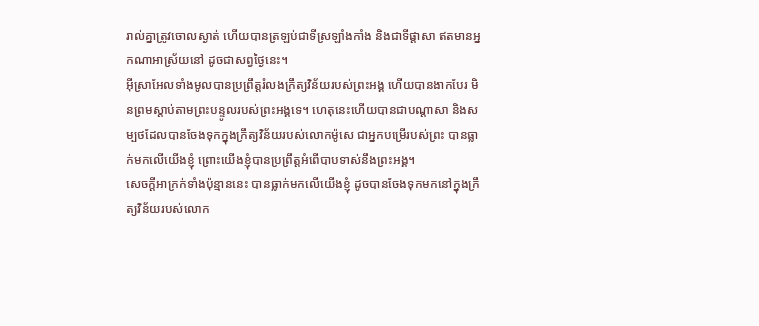រាល់គ្នាត្រូវចោលស្ងាត់ ហើយបានត្រឡប់ជាទីស្រឡាំងកាំង និងជាទីផ្ដាសា ឥតមានអ្នកណាអាស្រ័យនៅ ដូចជាសព្វថ្ងៃនេះ។
អ៊ីស្រាអែលទាំងមូលបានប្រព្រឹត្តរំលងក្រឹត្យវិន័យរបស់ព្រះអង្គ ហើយបានងាកបែរ មិនព្រមស្តាប់តាមព្រះបន្ទូលរបស់ព្រះអង្គទេ។ ហេតុនេះហើយបានជាបណ្ដាសា និងសម្បថដែលបានចែងទុកក្នុងក្រឹត្យវិន័យរបស់លោកម៉ូសេ ជាអ្នកបម្រើរបស់ព្រះ បានធ្លាក់មកលើយើងខ្ញុំ ព្រោះយើងខ្ញុំបានប្រព្រឹត្តអំពើបាបទាស់នឹងព្រះអង្គ។
សេចក្ដីអាក្រក់ទាំងប៉ុន្មាននេះ បានធ្លាក់មកលើយើងខ្ញុំ ដូចបានចែងទុកមកនៅក្នុងក្រឹត្យវិន័យរបស់លោក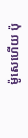ម៉ូសេហើយ ប៉ុ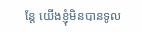ន្តែ យើងខ្ញុំមិនបានទូល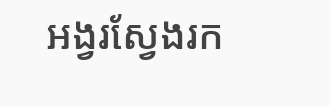អង្វរស្វែងរក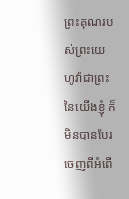ព្រះគុណរបស់ព្រះយេហូវ៉ាជាព្រះនៃយើងខ្ញុំ ក៏មិនបានបែរចេញពីអំពើ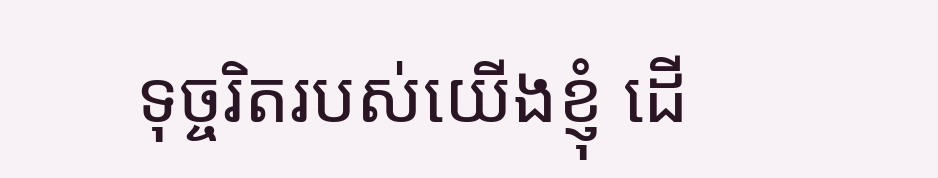ទុច្ចរិតរបស់យើងខ្ញុំ ដើ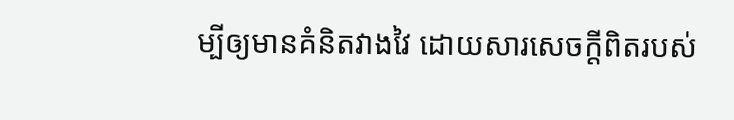ម្បីឲ្យមានគំនិតវាងវៃ ដោយសារសេចក្ដីពិតរបស់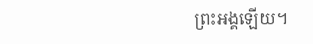ព្រះអង្គឡើយ។